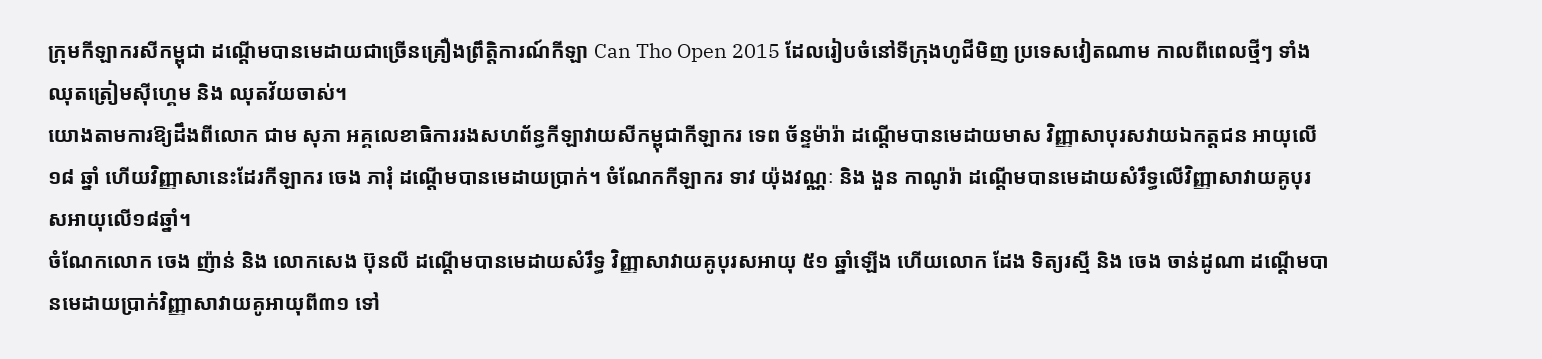ក្រុមកីឡាករសីកម្ពុជា ដណ្ដើមបានមេដាយជាច្រើនគ្រឿងព្រឹត្តិការណ៍កីឡា Can Tho Open 2015 ដែលរៀបចំនៅទីក្រុងហូជីមិញ ប្រទេសវៀតណាម កាលពីពេលថ្មីៗ ទាំងឈុតត្រៀមស៊ីហ្គេម និង ឈុតវ័យចាស់។
យោងតាមការឱ្យដឹងពីលោក ជាម សុភា អគ្គលេខាធិការរងសហព័ន្ធកីឡាវាយសីកម្ពុជាកីឡាករ ទេព ច័ន្ទម៉ារ៉ា ដណ្ដើមបានមេដាយមាស វិញ្ញាសាបុរសវាយឯកត្តជន អាយុលើ ១៨ ឆ្នាំ ហើយវិញ្ញាសានេះដែរកីឡាករ ចេង ភារុំ ដណ្ដើមបានមេដាយប្រាក់។ ចំណែកកីឡាករ ទាវ យ៉ុងវណ្ណៈ និង ងួន កាណូរ៉ា ដណ្ដើមបានមេដាយសំរឹទ្ធលើវិញ្ញាសាវាយគូបុរសអាយុលើ១៨ឆ្នាំ។
ចំណែកលោក ចេង ញ៉ាន់ និង លោកសេង ប៊ុនលី ដណ្ដើមបានមេដាយសំរឹទ្ធ វិញ្ញាសាវាយគូបុរសអាយុ ៥១ ឆ្នាំឡើង ហើយលោក ដែង ទិត្យរស្មី និង ចេង ចាន់ដូណា ដណ្ដើមបានមេដាយប្រាក់វិញ្ញាសាវាយគូអាយុពី៣១ ទៅ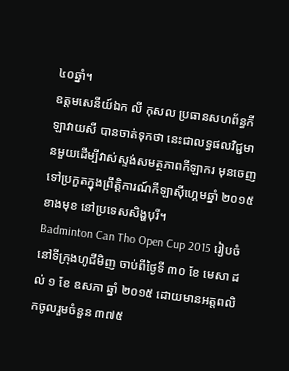៤០ឆ្នាំ។
ឧត្តមសេនីយ៍ឯក លី កុសល ប្រធានសហព័ន្ធកីឡាវាយសី បានចាត់ទុកថា នេះជាលទ្ធផលវិជ្ជមានមួយដើម្បីវាស់ស្ទង់សមត្ថភាពកីឡាករ មុនចេញទៅប្រកួតក្នុងព្រឹត្តិការណ៍កីឡាស៊ីហ្គេមឆ្នាំ ២០១៥ ខាងមុខ នៅប្រទេសសិង្ហបុរី។
Badminton Can Tho Open Cup 2015 រៀបចំនៅទីក្រុងហូជីមិញ ចាប់ពីថ្ងៃទី ៣០ ខែ មេសា ដល់ ១ ខែ ឧសភា ឆ្នាំ ២០១៥ ដោយមានអត្តពលិកចូលរួមចំនួន ៣៧៥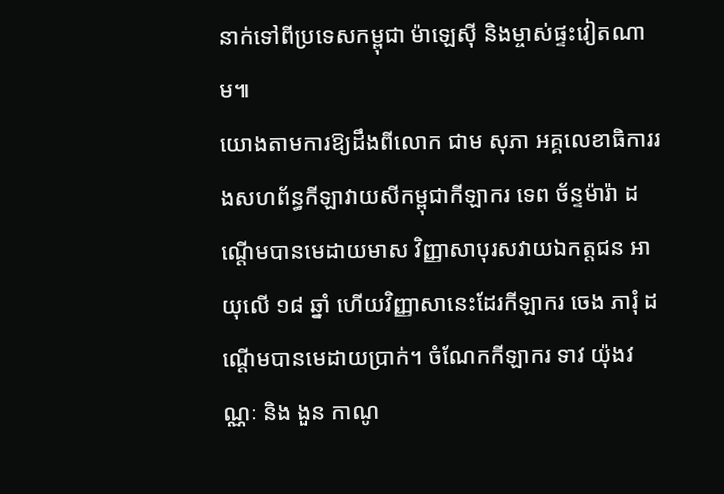នាក់ទៅពីប្រទេសកម្ពុជា ម៉ាឡេស៊ី និងម្ចាស់ផ្ទះវៀតណាម៕
យោងតាមការឱ្យដឹងពីលោក ជាម សុភា អគ្គលេខាធិការរងសហព័ន្ធកីឡាវាយសីកម្ពុជាកីឡាករ ទេព ច័ន្ទម៉ារ៉ា ដណ្ដើមបានមេដាយមាស វិញ្ញាសាបុរសវាយឯកត្តជន អាយុលើ ១៨ ឆ្នាំ ហើយវិញ្ញាសានេះដែរកីឡាករ ចេង ភារុំ ដណ្ដើមបានមេដាយប្រាក់។ ចំណែកកីឡាករ ទាវ យ៉ុងវណ្ណៈ និង ងួន កាណូ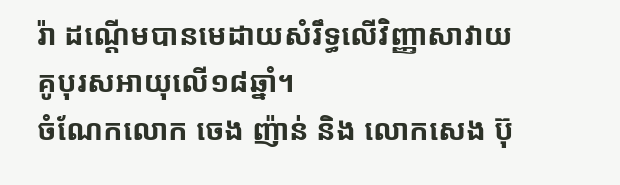រ៉ា ដណ្ដើមបានមេដាយសំរឹទ្ធលើវិញ្ញាសាវាយគូបុរសអាយុលើ១៨ឆ្នាំ។
ចំណែកលោក ចេង ញ៉ាន់ និង លោកសេង ប៊ុ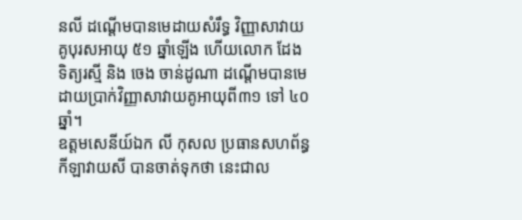នលី ដណ្ដើមបានមេដាយសំរឹទ្ធ វិញ្ញាសាវាយគូបុរសអាយុ ៥១ ឆ្នាំឡើង ហើយលោក ដែង ទិត្យរស្មី និង ចេង ចាន់ដូណា ដណ្ដើមបានមេដាយប្រាក់វិញ្ញាសាវាយគូអាយុពី៣១ ទៅ ៤០ឆ្នាំ។
ឧត្តមសេនីយ៍ឯក លី កុសល ប្រធានសហព័ន្ធកីឡាវាយសី បានចាត់ទុកថា នេះជាល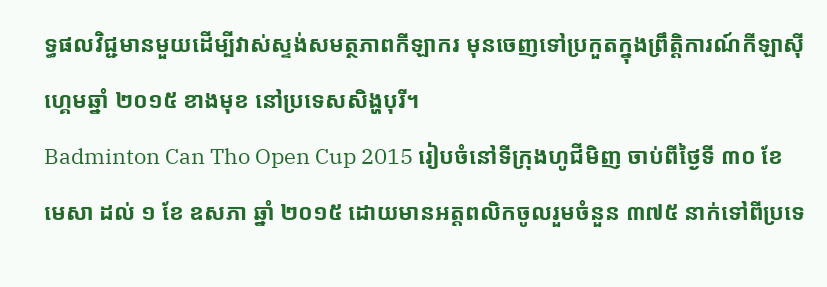ទ្ធផលវិជ្ជមានមួយដើម្បីវាស់ស្ទង់សមត្ថភាពកីឡាករ មុនចេញទៅប្រកួតក្នុងព្រឹត្តិការណ៍កីឡាស៊ីហ្គេមឆ្នាំ ២០១៥ ខាងមុខ នៅប្រទេសសិង្ហបុរី។
Badminton Can Tho Open Cup 2015 រៀបចំនៅទីក្រុងហូជីមិញ ចាប់ពីថ្ងៃទី ៣០ ខែ មេសា ដល់ ១ ខែ ឧសភា ឆ្នាំ ២០១៥ ដោយមានអត្តពលិកចូលរួមចំនួន ៣៧៥ នាក់ទៅពីប្រទេ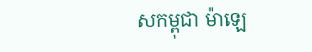សកម្ពុជា ម៉ាឡេ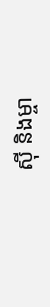ស៊ី និងម្ចា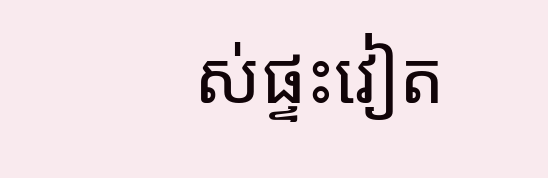ស់ផ្ទះវៀត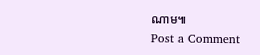ណាម៕
Post a Comment